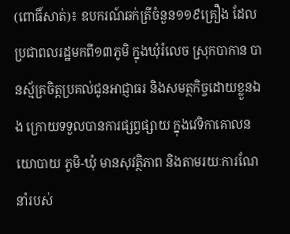(ពោធិ៍សាត់)៖ ឧបករណ៍ឆក់ត្រីចំនួន១១៩គ្រឿង ដែលប្រជាពលរដ្ឋមកពី១៣ភូមិ ក្នុងឃុំរំលេច ស្រុកបាកាន បានស្ម័គ្រចិត្តប្រគល់ជូនអាជ្ញាធរ និងសមត្ថកិច្ចដោយខ្លួនឯង ក្រោយទទួលបានការផ្សព្វផ្សាយ ក្នុងវេទិកាគោលនយោបាយ ភូមិ-ឃុំ មានសុវត្ថិភាព និងតាមរយៈការណែនាំរបស់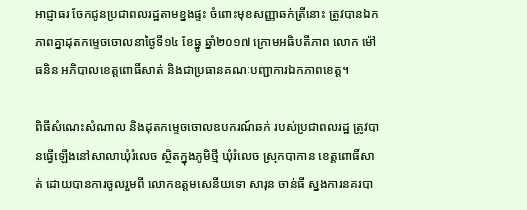អាជ្ញាធរ ចែកជូនប្រជាពលរដ្ឋតាមខ្នងផ្ទះ ចំពោះមុខសញ្ញាឆក់ត្រីនោះ ត្រូវបានឯកភាពគ្នាដុតកម្ទេចចោលនាថ្ងៃទី១៤ ខែធ្នូ ឆ្នាំ២០១៧ ក្រោមអធិបតីភាព លោក ម៉ៅ ធនិន អភិបាលខេត្តពោធិ៍សាត់ និងជាប្រធានគណៈបញ្ជាការឯកភាពខេត្ត។

ពិធីសំណេះសំណាល និងដុតកម្ទេចចោលឧបករណ៍ឆក់ របស់ប្រជាពលរដ្ឋ ត្រូវបានធ្វើឡើងនៅសាលាឃុំរំលេច ស្ថិតក្នុងភូមិថ្មី ឃុំរំលេច ស្រុកបាកាន ខេត្តពោធិ៍សាត់ ដោយបានការចូលរួមពី លោកឧត្តមសេនីយទោ សារុន ចាន់ធី ស្នងការនគរបា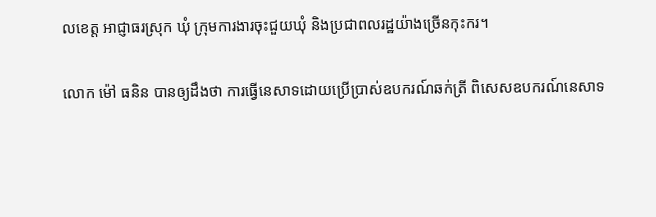លខេត្ត អាជ្ញាធរស្រុក ឃុំ ក្រុមការងារចុះជួយឃុំ និងប្រជាពលរដ្ឋយ៉ាងច្រើនកុះករ។

លោក ម៉ៅ ធនិន បានឲ្យដឹងថា ការធ្វើនេសាទដោយប្រើប្រាស់ឧបករណ៍ឆក់ត្រី ពិសេសឧបករណ៍នេសាទ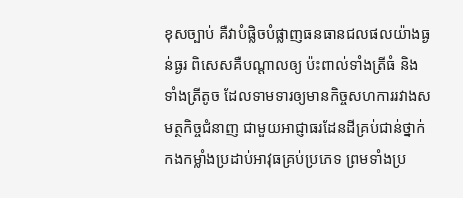ខុសច្បាប់ គឺវាបំផ្លិចបំផ្លាញធនធានជលផលយ៉ាងធ្ងន់ធ្ងរ ពិសេសគឺបណ្តាលឲ្យ ប៉ះពាល់ទាំងត្រីធំ និងទាំងត្រីតូច ដែលទាមទារឲ្យមានកិច្ចសហការរវាងសមត្ថកិច្ចជំនាញ ជាមួយអាជ្ញាធរដែនដីគ្រប់ជាន់ថ្នាក់ កងកម្លាំងប្រដាប់អាវុធគ្រប់ប្រភេទ ព្រមទាំងប្រ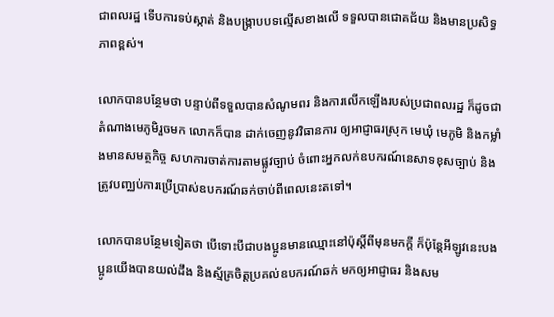ជាពលរដ្ឋ ទើបការទប់ស្កាត់ និងបង្ក្រាបបទល្មើសខាងលើ ទទួលបានជោគជ័យ និងមានប្រសិទ្ធភាពខ្ពស់។

លោកបានបន្ថែមថា បន្ទាប់ពីទទួលបានសំណូមពរ និងការលើកឡើងរបស់ប្រជាពលរដ្ឋ ក៏ដូចជាតំណាងមេភូមិរួចមក លោកក៏បាន ដាក់ចេញនូវវិធានការ ឲ្យអាជ្ញាធរស្រុក មេឃុំ មេភូមិ និងកម្លាំងមានសមត្ថកិច្ច សហការចាត់ការតាមផ្លូវច្បាប់ ចំពោះអ្នកលក់ឧបករណ៍នេសាទខុសច្បាប់ និងត្រូវបញ្ឈប់ការប្រើប្រាស់ឧបករណ៍ឆក់ចាប់ពីពេលនេះតទៅ។

លោកបានបន្ថែមទៀតថា បើទោះបីជាបងប្អូនមានឈ្មោះនៅប៉ុស្តិ៍ពីមុនមកក្តី ក៏ប៉ុន្តែអីឡូវនេះបងប្អូនយើងបានយល់ដឹង និងស្ម័គ្រចិត្តប្រគល់ឧបករណ៍ឆក់ មកឲ្យអាជ្ញាធរ និងសម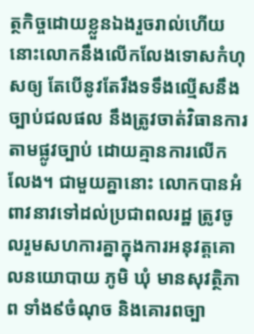ត្ថកិច្ចដោយខ្លួនឯងរួចរាល់ហើយ នោះលោកនឹងលើកលែងទោសកំហុសឲ្យ តែបើនូវតែរឹងទទឹងល្មើសនឹងច្បាប់ជលផល នឹងត្រូវចាត់វិធានការតាមផ្លូវច្បាប់ ដោយគ្មានការលើកលែង។ ជាមួយគ្នានោះ លោកបានអំពាវនាវទៅដល់ប្រជាពលរដ្ឋ ត្រូវចូលរួមសហការគ្នាក្នុងការអនុវត្តគោលនយោបាយ ភូមិ ឃុំ មានសុវត្ថិភាព ទាំង៩ចំណុច និងគោរពច្បា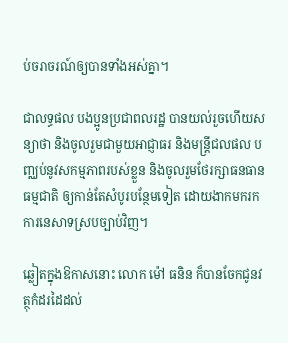ប់ចរាចរណ៍ឲ្យបានទាំងអស់គ្នា។

ជាលទ្ធផល បងប្អូនប្រជាពលរដ្ឋ បានយល់រួចហើយសន្យាថា និងចូលរួមជាមួយអាជ្ញាធរ និងមន្ត្រីជលផល បញ្ឈប់នូវសកម្មភាពរបស់ខ្លួន និងចូលរួមថែរក្សាធនធានធម្មជាតិ ឲ្យកាន់តែសំបូរបន្ថែមទៀត ដោយងាកមករកការនេសាទស្របច្បាប់វិញ។

ឆ្លៀតក្នុងឱកាសនោះ លោក ម៉ៅ ធនិន ក៏បានចែកជូនវត្ថុកំដរដៃដល់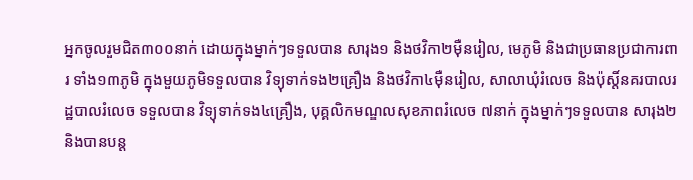អ្នកចូលរួមជិត៣០០នាក់ ដោយក្នុងម្នាក់ៗទទួលបាន សារុង១ និងថវិកា២ម៉ឺនរៀល, មេភូមិ និងជាប្រធានប្រជាការពារ ទាំង១៣ភូមិ ក្នុងមួយភូមិទទួលបាន វិទ្យុទាក់ទង២គ្រឿង និងថវិកា៤ម៉ឺនរៀល, សាលាឃុំរំលេច និងប៉ុស្តិ៍នគរបាលរដ្ឋបាលរំលេច ទទួលបាន វិទ្យុទាក់ទង៤គ្រឿង, បុគ្គលិកមណ្ឌលសុខភាពរំលេច ៧នាក់ ក្នុងម្នាក់ៗទទួលបាន សារុង២ និងបានបន្ត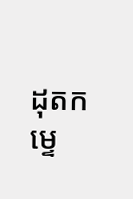ដុតកម្ទេ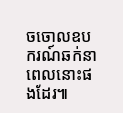ចចោលឧបករណ៍ឆក់នាពេលនោះផងដែរ៕